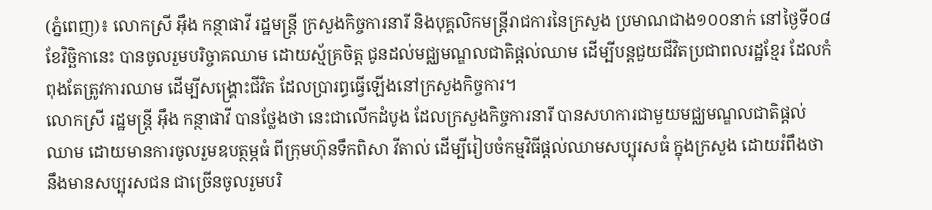(ភ្នំពេញ)៖ លោកស្រី អ៊ឹង កន្ថាផាវី រដ្ឋមន្ដ្រី ក្រសួងកិច្ចការនារី និងបុគ្គលិកមន្ត្រីរាជការនៃក្រសួង ប្រមាណជាង១០០នាក់ នៅថ្ងៃទី០៨ ខែវិច្ឆិកានេះ បានចូលរួមបរិច្ចាគឈាម ដោយស្ម័គ្រចិត្ដ ជូនដល់មជ្ឈមណ្ឌលជាតិផ្ដល់ឈាម ដើម្បីបន្ដជួយជីវិតប្រជាពលរដ្ឋខ្មែរ ដែលកំពុងតែត្រូវការឈាម ដើម្បីសង្គ្រោះជីវិត ដែលប្រារព្ធធ្វើឡើងនៅក្រសួងកិច្ចការ។
លោកស្រី រដ្ឋមន្ត្រី អ៊ឹង កន្ថាផាវី បានថ្លែងថា នេះជាលើកដំបូង ដែលក្រសួងកិច្ចការនារី បានសហការជាមួយមជ្ឈមណ្ឌលជាតិផ្តល់ឈាម ដោយមានការចូលរួមឧបត្ថម្ភធំ ពីក្រុមហ៊ុនទឹកពិសា វីតាល់ ដើម្បីរៀបចំកម្មវិធីផ្តល់ឈាមសប្បុរសធំ ក្នុងក្រសួង ដោយរំពឹងថា នឹងមានសប្បុរសជន ជាច្រើនចូលរួមបរិ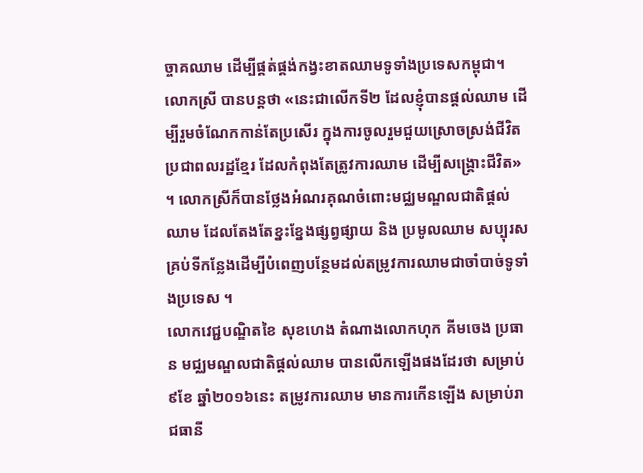ច្ចាគឈាម ដើម្បីផ្គត់ផ្គង់កង្វះខាតឈាមទូទាំងប្រទេសកម្ពុជា។
លោកស្រី បានបន្ដថា «នេះជាលើកទី២ ដែលខ្ញុំបានផ្ដល់ឈាម ដើម្បីរួមចំណែកកាន់តែប្រសើរ ក្នុងការចូលរួមជួយស្រោចស្រង់ជីវិតប្រជាពលរដ្ឋខ្មែរ ដែលកំពុងតែត្រូវការឈាម ដើម្បីសង្គ្រោះជីវិត» ។ លោកស្រីក៏បានថ្លែងអំណរគុណចំពោះមជ្ឈមណ្ឌលជាតិផ្តល់ឈាម ដែលតែងតែខ្នះខ្នែងផ្សព្វផ្សាយ និង ប្រមូលឈាម សប្បុរសគ្រប់ទីកន្លែងដើម្បីបំពេញបន្ថែមដល់តម្រូវការឈាមជាចាំបាច់ទូទាំងប្រទេស ។
លោកវេជ្ជបណ្ឌិតខៃ សុខហេង តំណាងលោកហុក គីមចេង ប្រធាន មជ្ឈមណ្ឌលជាតិផ្តល់ឈាម បានលើកឡើងផងដែរថា សម្រាប់៩ខែ ឆ្នាំ២០១៦នេះ តម្រូវការឈាម មានការកើនឡើង សម្រាប់រាជធានី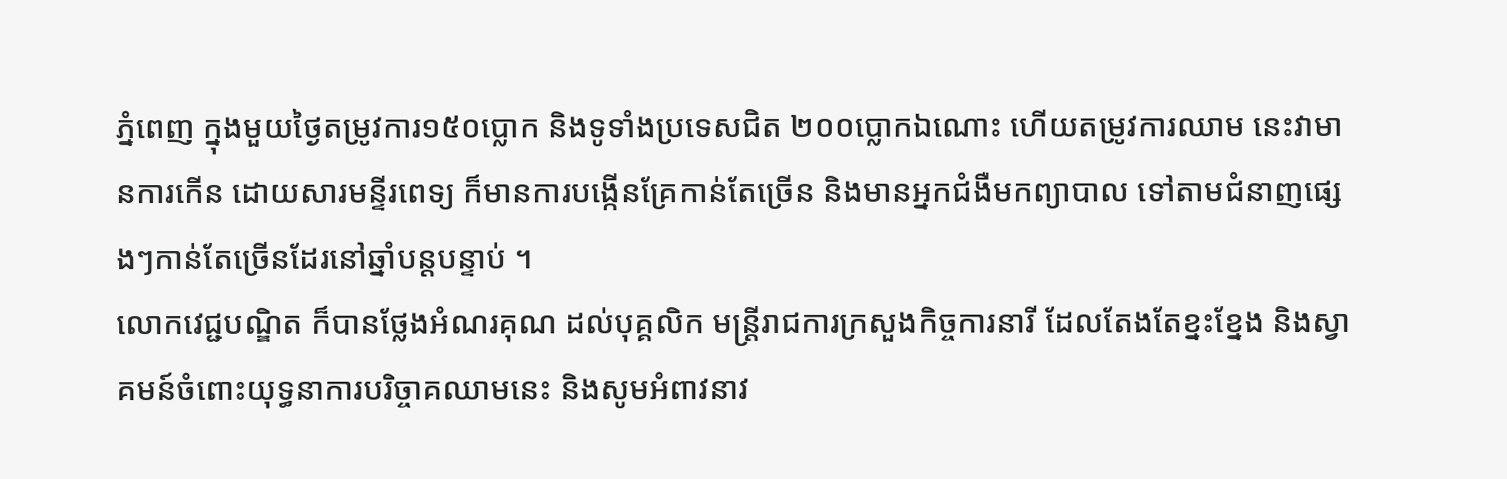ភ្នំពេញ ក្នុងមួយថ្ងៃតម្រូវការ១៥០ប្លោក និងទូទាំងប្រទេសជិត ២០០ប្លោកឯណោះ ហើយតម្រូវការឈាម នេះវាមានការកើន ដោយសារមន្ទីរពេទ្យ ក៏មានការបង្កើនគ្រែកាន់តែច្រើន និងមានអ្នកជំងឺមកព្យាបាល ទៅតាមជំនាញផ្សេងៗកាន់តែច្រើនដែរនៅឆ្នាំបន្តបន្ទាប់ ។
លោកវេជ្ជបណ្ឌិត ក៏បានថ្លែងអំណរគុណ ដល់បុគ្គលិក មន្រ្តីរាជការក្រសួងកិច្ចការនារី ដែលតែងតែខ្នះខ្នែង និងស្វាគមន៍ចំពោះយុទ្ធនាការបរិច្ចាគឈាមនេះ និងសូមអំពាវនាវ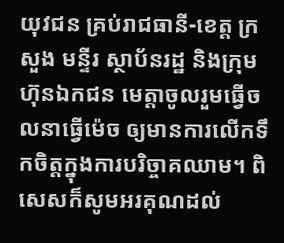យុវជន គ្រប់រាជធានី-ខេត្ត ក្រសួង មន្ទីរ ស្ថាប័នរដ្ឋ និងក្រុមហ៊ុនឯកជន មេត្តាចូលរួមធ្វើចលនាធ្វើម៉េច ឲ្យមានការលើកទឹកចិត្តក្នុងការបរិច្ចាគឈាម។ ពិសេសក៏សូមអរគុណដល់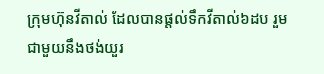ក្រុមហ៊ុនវីតាល់ ដែលបានផ្តល់ទឹកវីតាល់៦ដប រួមជាមួយនឹងថង់យួរ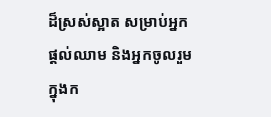ដ៏ស្រស់ស្អាត សម្រាប់អ្នកផ្តល់ឈាម និងអ្នកចូលរួមក្នុងក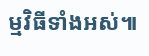ម្មវិធីទាំងអស់៕